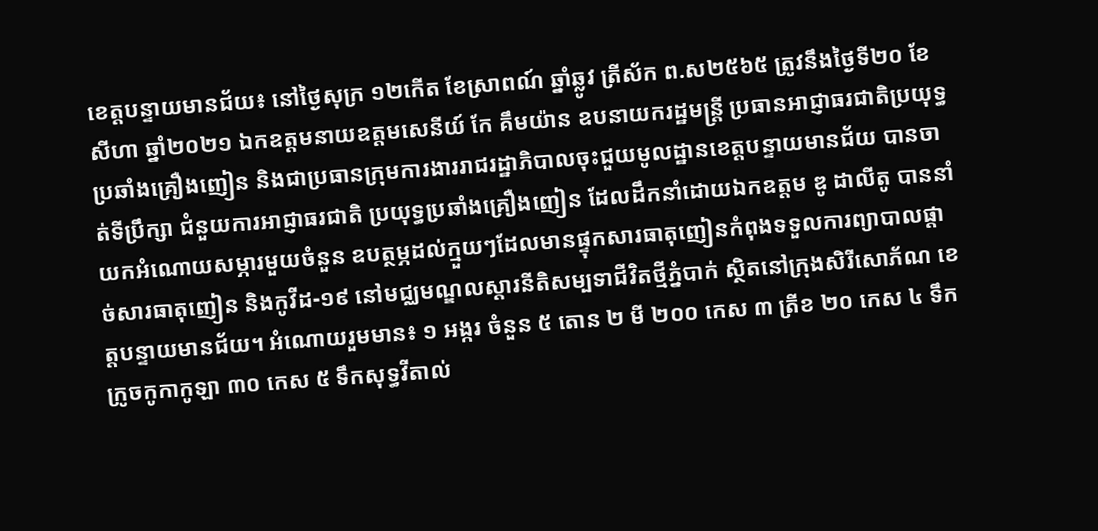ខេត្តបន្ទាយមានជ័យ៖ នៅថ្ងៃសុក្រ ១២កើត ខែស្រាពណ៍ ឆ្នាំឆ្លូវ ត្រីស័ក ព.ស២៥៦៥ ត្រូវនឹងថ្ងៃទី២០ ខែសីហា ឆ្នាំ២០២១ ឯកឧត្តមនាយឧត្តមសេនីយ៍ កែ គឹមយ៉ាន ឧបនាយករដ្ឋមន្ត្រី ប្រធានអាជ្ញាធរជាតិប្រយុទ្ធប្រឆាំងគ្រឿងញៀន និងជាប្រធានក្រុមការងាររាជរដ្ឋាភិបាលចុះជួយមូលដ្ឋានខេត្តបន្ទាយមានជ័យ បានចាត់ទីប្រឹក្សា ជំនួយការអាជ្ញាធរជាតិ ប្រយុទ្ធប្រឆាំងគ្រឿងញៀន ដែលដឹកនាំដោយឯកឧត្តម ឌូ ដាលីតូ បាននាំយកអំណោយសម្ភារមួយចំនួន ឧបត្ថម្ភដល់ក្មួយៗដែលមានផ្ទុកសារធាតុញៀនកំពុងទទួលការព្យាបាលផ្តាច់សារធាតុញៀន និងកូវីដ-១៩ នៅមជ្ឈមណ្ឌលស្តារនីតិសម្បទាជីវិតថ្មីភ្នំបាក់ ស្ថិតនៅក្រុងសិរីសោភ័ណ ខេត្តបន្ទាយមានជ័យ។ អំណោយរួមមាន៖ ១ អង្ករ ចំនួន ៥ តោន ២ មី ២០០ កេស ៣ ត្រីខ ២០ កេស ៤ ទឹកក្រូចកូកាកូឡា ៣០ កេស ៥ ទឹកសុទ្ធវីតាល់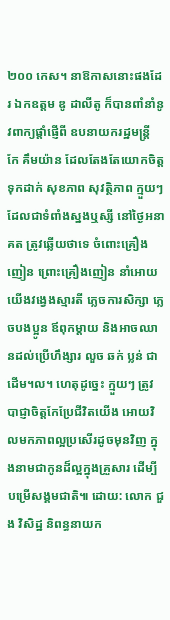២០០ កេស។ នាឱកាសនោះផងដែរ ឯកឧត្តម ឌូ ដាលីតូ ក៏បានពាំនាំនូវពាក្យផ្តាំផ្ញើពី ឧបនាយករដ្ឋមន្ត្រី កែ គឹមយ៉ាន ដែលតែងតែយោកចិត្តទុកដាក់ សុខភាព សុវត្ថិភាព ក្មួយៗដែលជាទំពាំងស្នងឬស្សី នៅថ្ងៃអនាគត ត្រូវឆ្លើយថាទេ ចំពោះគ្រឿងញៀន ព្រោះគ្រឿងញៀន នាំអោយយើងវង្វេងស្មារតី ភ្លេចការសិក្សា ភ្លេចបងប្អូន ឪពុកម្តាយ និងអាចឈានដល់ប្រើហឹង្សារ លួច ឆក់ ប្លន់ ជាដើម។ល។ ហេតុដូច្នេះ ក្មួយៗ ត្រូវបាជ្ញាចិត្តកែប្រែជីវិតយើង អោយវិលមកភាពល្អប្រសើរដូចមុនវិញ ក្នុងនាមជាកូនដ៏ល្អក្នុងគ្រួសារ ដើម្បីបម្រើសង្គមជាតិ៕ ដោយ: លោក ជួង វិសិដ្ឋ និពន្ធនាយក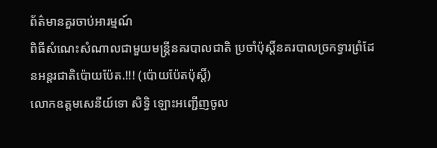ព័ត៌មានគួរចាប់អារម្មណ៍
ពិធីសំណេះសំណាលជាមួយមន្ត្រីនគរបាលជាតិ ប្រចាំប៉ុស្តិ៍នគរបាលច្រកទ្វារព្រំដែនអន្តរជាតិប៉ោយប៉ែត.!!! (ប៉ោយប៉ែតប៉ុស្តិ៍)
លោកឧត្តមសេនីយ៍ទោ សិទ្ធិ ឡោះអញ្ជើញចូល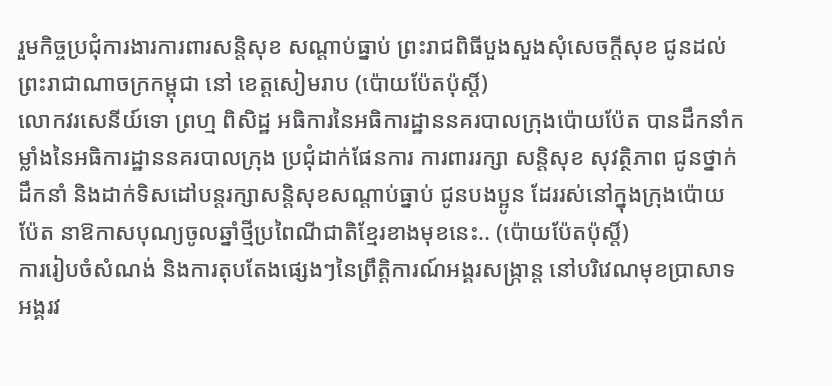រួមកិច្ចប្រជុំការងារការពារសន្តិសុខ សណ្តាប់ធ្នាប់ ព្រះរាជពិធីបួងសួងសុំសេចក្តីសុខ ជូនដល់ព្រះរាជាណាចក្រកម្ពុជា នៅ ខេត្តសៀមរាប (ប៉ោយប៉ែតប៉ុស្តិ៍)
លោកវរសេនីយ៍ទោ ព្រហ្ម ពិសិដ្ឋ អធិការនៃអធិការដ្ឋាននគរបាលក្រុងប៉ោយប៉ែត បានដឹកនាំកម្លាំងនៃអធិការដ្ឋាននគរបាលក្រុង ប្រជុំដាក់ផែនការ ការពាររក្សា សន្តិសុខ សុវត្ថិភាព ជូនថ្នាក់ដឹកនាំ និងដាក់ទិសដៅបន្តរក្សាសន្តិសុខសណ្ដាប់ធ្នាប់ ជូនបងប្អូន ដែររស់នៅក្នុងក្រុងប៉ោយប៉ែត នាឱកាសបុណ្យចូលឆ្នាំថ្មីប្រពៃណីជាតិខ្មែរខាងមុខនេះ.. (ប៉ោយប៉ែតប៉ុស្តិ៍)
ការរៀបចំសំណង់ និងការតុបតែងផ្សេងៗនៃព្រឹត្តិការណ៍អង្គរសង្ក្រាន្ត នៅបរិវេណមុខប្រាសាទអង្គរវ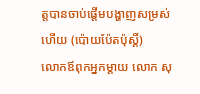ត្តបានចាប់ផ្តើមបង្ហាញសម្រស់ហើយ (ប៉ោយប៉ែតប៉ុស្តិ៍)
លោកឪពុកអ្នកម្តាយ លោក សុ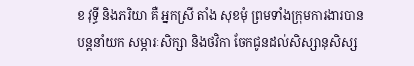ខ វុទ្ធី និងភរិយា គឺ អ្នកស្រី តាំង សុខមុំ ព្រមទាំងក្រុមការងារបានបន្តនាំយក សម្ភារៈសិក្សា និងថវិកា ចែកជូនដល់សិស្សានុសិស្ស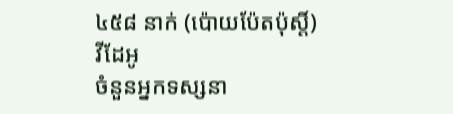៤៥៨ នាក់ (ប៉ោយប៉ែតប៉ុស្តិ៍)
វីដែអូ
ចំនួនអ្នកទស្សនា